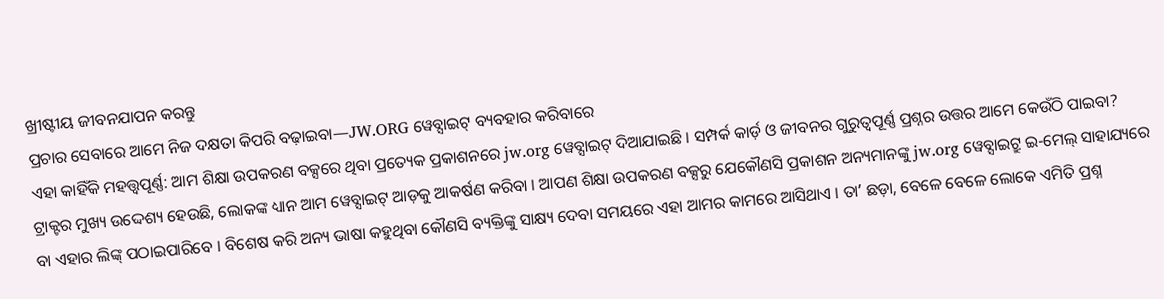ଖ୍ରୀଷ୍ଟୀୟ ଜୀବନଯାପନ କରନ୍ତୁ
ପ୍ରଚାର ସେବାରେ ଆମେ ନିଜ ଦକ୍ଷତା କିପରି ବଢ଼ାଇବା—JW.ORG ୱେବ୍ସାଇଟ୍ ବ୍ୟବହାର କରିବାରେ
ଏହା କାହିଁକି ମହତ୍ତ୍ୱପୂର୍ଣ୍ଣ: ଆମ ଶିକ୍ଷା ଉପକରଣ ବକ୍ସରେ ଥିବା ପ୍ରତ୍ୟେକ ପ୍ରକାଶନରେ jw.org ୱେବ୍ସାଇଟ୍ ଦିଆଯାଇଛି । ସମ୍ପର୍କ କାର୍ଡ଼ ଓ ଜୀବନର ଗୁରୁତ୍ୱପୂର୍ଣ୍ଣ ପ୍ରଶ୍ନର ଉତ୍ତର ଆମେ କେଉଁଠି ପାଇବା? ଟ୍ରାକ୍ଟର ମୁଖ୍ୟ ଉଦ୍ଦେଶ୍ୟ ହେଉଛି, ଲୋକଙ୍କ ଧ୍ୟାନ ଆମ ୱେବ୍ସାଇଟ୍ ଆଡ଼କୁ ଆକର୍ଷଣ କରିବା । ଆପଣ ଶିକ୍ଷା ଉପକରଣ ବକ୍ସରୁ ଯେକୌଣସି ପ୍ରକାଶନ ଅନ୍ୟମାନଙ୍କୁ jw.org ୱେବ୍ସାଇଟ୍ରୁ ଇ-ମେଲ୍ ସାହାଯ୍ୟରେ ବା ଏହାର ଲିଙ୍କ୍ ପଠାଇପାରିବେ । ବିଶେଷ କରି ଅନ୍ୟ ଭାଷା କହୁଥିବା କୌଣସି ବ୍ୟକ୍ତିଙ୍କୁ ସାକ୍ଷ୍ୟ ଦେବା ସମୟରେ ଏହା ଆମର କାମରେ ଆସିଥାଏ । ତାʼ ଛଡ଼ା, ବେଳେ ବେଳେ ଲୋକେ ଏମିତି ପ୍ରଶ୍ନ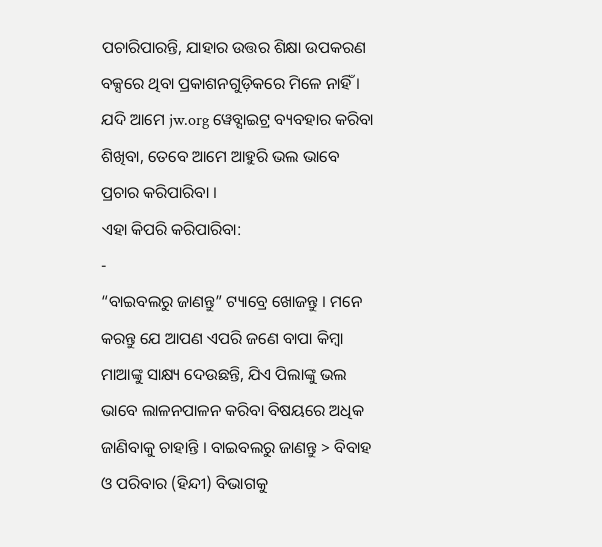ପଚାରିପାରନ୍ତି, ଯାହାର ଉତ୍ତର ଶିକ୍ଷା ଉପକରଣ ବକ୍ସରେ ଥିବା ପ୍ରକାଶନଗୁଡ଼ିକରେ ମିଳେ ନାହିଁ । ଯଦି ଆମେ jw.org ୱେବ୍ସାଇଟ୍ର ବ୍ୟବହାର କରିବା ଶିଖିବା, ତେବେ ଆମେ ଆହୁରି ଭଲ ଭାବେ ପ୍ରଚାର କରିପାରିବା ।
ଏହା କିପରି କରିପାରିବା:
-
“ବାଇବଲରୁ ଜାଣନ୍ତୁ” ଟ୍ୟାବ୍ରେ ଖୋଜନ୍ତୁ । ମନେ କରନ୍ତୁ ଯେ ଆପଣ ଏପରି ଜଣେ ବାପା କିମ୍ବା ମାଆଙ୍କୁ ସାକ୍ଷ୍ୟ ଦେଉଛନ୍ତି, ଯିଏ ପିଲାଙ୍କୁ ଭଲ ଭାବେ ଲାଳନପାଳନ କରିବା ବିଷୟରେ ଅଧିକ ଜାଣିବାକୁ ଚାହାନ୍ତି । ବାଇବଲରୁ ଜାଣନ୍ତୁ > ବିବାହ ଓ ପରିବାର (ହିନ୍ଦୀ) ବିଭାଗକୁ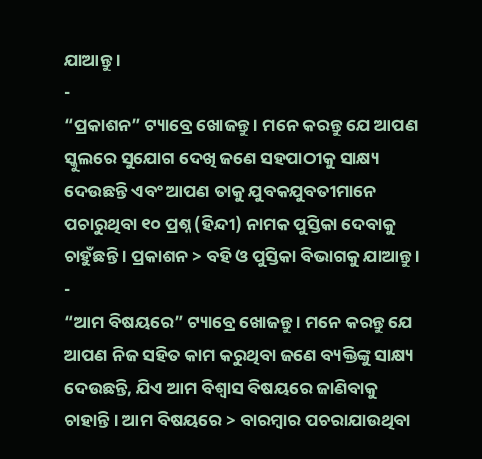ଯାଆନ୍ତୁ ।
-
“ପ୍ରକାଶନ” ଟ୍ୟାବ୍ରେ ଖୋଜନ୍ତୁ । ମନେ କରନ୍ତୁ ଯେ ଆପଣ ସ୍କୁଲରେ ସୁଯୋଗ ଦେଖି ଜଣେ ସହପାଠୀକୁ ସାକ୍ଷ୍ୟ ଦେଉଛନ୍ତି ଏବଂ ଆପଣ ତାକୁ ଯୁବକଯୁବତୀମାନେ ପଚାରୁଥିବା ୧୦ ପ୍ରଶ୍ନ (ହିନ୍ଦୀ) ନାମକ ପୁସ୍ତିକା ଦେବାକୁ ଚାହୁଁଛନ୍ତି । ପ୍ରକାଶନ > ବହି ଓ ପୁସ୍ତିକା ବିଭାଗକୁ ଯାଆନ୍ତୁ ।
-
“ଆମ ବିଷୟରେ” ଟ୍ୟାବ୍ରେ ଖୋଜନ୍ତୁ । ମନେ କରନ୍ତୁ ଯେ ଆପଣ ନିଜ ସହିତ କାମ କରୁଥିବା ଜଣେ ବ୍ୟକ୍ତିଙ୍କୁ ସାକ୍ଷ୍ୟ ଦେଉଛନ୍ତି, ଯିଏ ଆମ ବିଶ୍ୱାସ ବିଷୟରେ ଜାଣିବାକୁ ଚାହାନ୍ତି । ଆମ ବିଷୟରେ > ବାରମ୍ବାର ପଚରାଯାଉଥିବା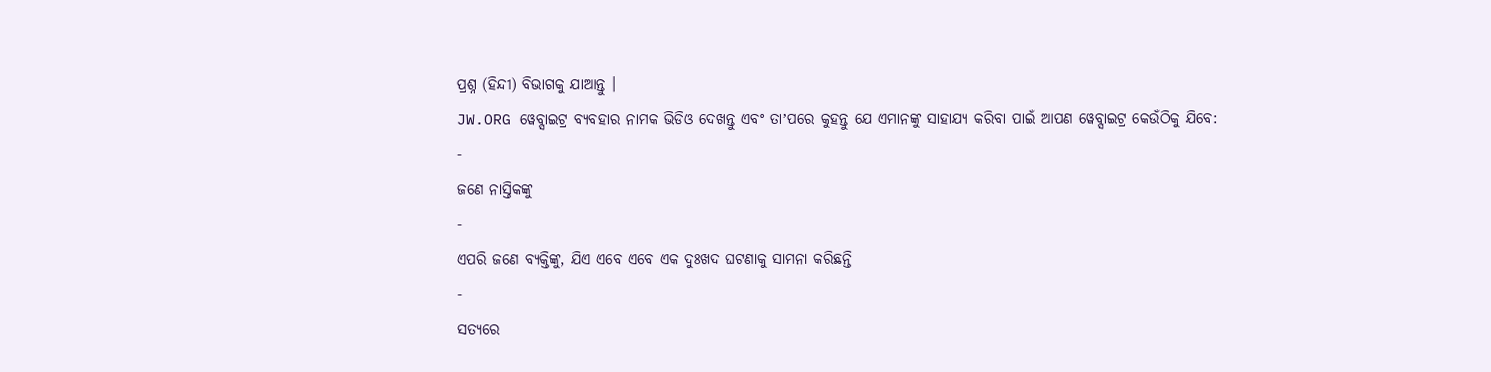ପ୍ରଶ୍ନ (ହିନ୍ଦୀ) ବିଭାଗକୁ ଯାଆନ୍ତୁ ।
JW.ORG ୱେବ୍ସାଇଟ୍ର ବ୍ୟବହାର ନାମକ ଭିଡିଓ ଦେଖନ୍ତୁ ଏବଂ ତାʼପରେ କୁହନ୍ତୁ ଯେ ଏମାନଙ୍କୁ ସାହାଯ୍ୟ କରିବା ପାଇଁ ଆପଣ ୱେବ୍ସାଇଟ୍ର କେଉଁଠିକୁ ଯିବେ:
-
ଜଣେ ନାସ୍ତିକଙ୍କୁ
-
ଏପରି ଜଣେ ବ୍ୟକ୍ତିଙ୍କୁ, ଯିଏ ଏବେ ଏବେ ଏକ ଦୁଃଖଦ ଘଟଣାକୁ ସାମନା କରିଛନ୍ତି
-
ସତ୍ୟରେ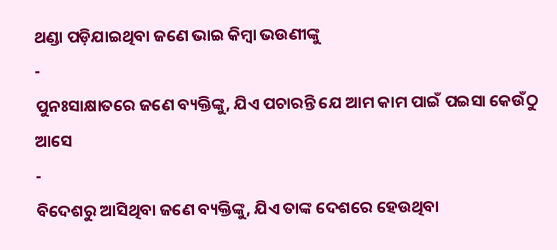ଥଣ୍ଡା ପଡ଼ିଯାଇଥିବା ଜଣେ ଭାଇ କିମ୍ବା ଭଉଣୀଙ୍କୁ
-
ପୁନଃସାକ୍ଷାତରେ ଜଣେ ବ୍ୟକ୍ତିଙ୍କୁ, ଯିଏ ପଚାରନ୍ତି ଯେ ଆମ କାମ ପାଇଁ ପଇସା କେଉଁଠୁ ଆସେ
-
ବିଦେଶରୁ ଆସିଥିବା ଜଣେ ବ୍ୟକ୍ତିଙ୍କୁ, ଯିଏ ତାଙ୍କ ଦେଶରେ ହେଉଥିବା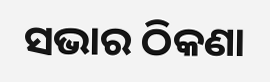ସଭାର ଠିକଣା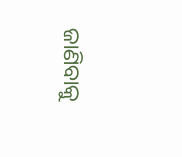ଜାଣିବାକୁ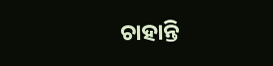ଚାହାନ୍ତି